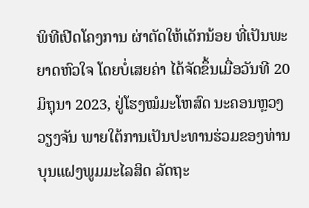ພິທີເປີດໂຄງການ ຜ່າຕັດໃຫ້ເດັກນ້ອຍ ທີ່ເປັນພະຍາດຫົວໃຈ ໂດຍບໍ່ເສຍຄ່າ ໄດ້ຈັດຂຶ້ນເມື່ອວັນທີ 20 ມິຖຸນາ 2023, ຢູ່ໂຮງໝໍມະໂຫສົດ ນະຄອນຫຼວງວຽງຈັນ ພາຍໃຕ້ການເປັນປະທານຮ່ວມຂອງທ່ານບຸນແຝງພູມມະໄລສິດ ລັດຖະ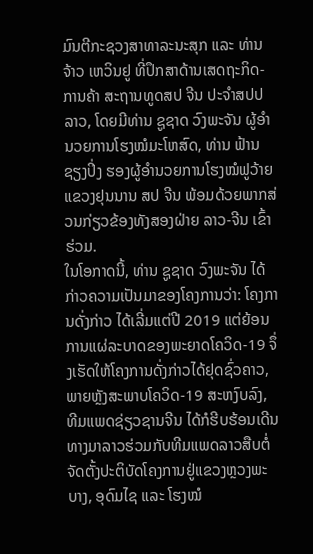ມົນຕີກະຊວງສາທາລະນະສຸກ ແລະ ທ່ານ ຈ້າວ ເຫວິນຢູ ທີ່ປຶກສາດ້ານເສດຖະກິດ-ການຄ້າ ສະຖານທູດສປ ຈີນ ປະຈໍາສປປ ລາວ, ໂດຍມີທ່ານ ຊູຊາດ ວົງພະຈັນ ຜູ້ອໍານວຍການໂຮງໝໍມະໂຫສົດ, ທ່ານ ຟ້ານ ຊຽງປິ່ງ ຮອງຜູ້ອໍານວຍການໂຮງໝໍຟູວ້າຍ ແຂວງຢຸນນານ ສປ ຈີນ ພ້ອມດ້ວຍພາກສ່ວນກ່ຽວຂ້ອງທັງສອງຝ່າຍ ລາວ-ຈີນ ເຂົ້າຮ່ວມ.
ໃນໂອກາດນີ້, ທ່ານ ຊູຊາດ ວົງພະຈັນ ໄດ້ກ່າວຄວາມເປັນມາຂອງໂຄງການວ່າ: ໂຄງການດັ່ງກ່າວ ໄດ້ເລີ່ມແຕ່ປີ 2019 ແຕ່ຍ້ອນການແຜ່ລະບາດຂອງພະຍາດໂຄວິດ-19 ຈຶ່ງເຮັດໃຫ້ໂຄງການດັ່ງກ່າວໄດ້ຢຸດຊົ່ວຄາວ, ພາຍຫຼັງສະພາບໂຄວິດ-19 ສະຫງົບລົງ, ທີມແພດຊ່ຽວຊານຈີນ ໄດ້ກໍຮີບຮ້ອນເດີນທາງມາລາວຮ່ວມກັບທີມແພດລາວສືບຕໍ່ຈັດຕັ້ງປະຕິບັດໂຄງການຢູ່ແຂວງຫຼວງພະບາງ, ອຸດົມໄຊ ແລະ ໂຮງໝໍ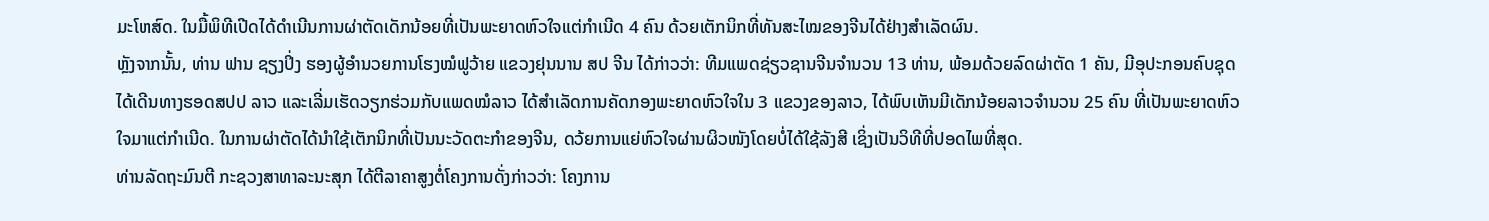ມະໂຫສົດ. ໃນມື້ພິທີເປີດໄດ້ດໍາເນີນການຜ່າຕັດເດັກນ້ອຍທີ່ເປັນພະຍາດຫົວໃຈແຕ່ກໍາເນີດ 4 ຄົນ ດ້ວຍເຕັກນິກທີ່ທັນສະໄໝຂອງຈີນໄດ້ຢ່າງສໍາເລັດຜົນ.
ຫຼັງຈາກນັ້ນ, ທ່ານ ຟານ ຊຽງປິ່ງ ຮອງຜູ້ອໍານວຍການໂຮງໝໍຟູວ້າຍ ແຂວງຢຸນນານ ສປ ຈີນ ໄດ້ກ່າວວ່າ: ທີມແພດຊ່ຽວຊານຈີນຈໍານວນ 13 ທ່ານ, ພ້ອມດ້ວຍລົດຜ່າຕັດ 1 ຄັນ, ມີອຸປະກອນຄົບຊຸດ ໄດ້ເດີນທາງຮອດສປປ ລາວ ແລະເລີ່ມເຮັດວຽກຮ່ວມກັບແພດໝໍລາວ ໄດ້ສຳເລັດການຄັດກອງພະຍາດຫົວໃຈໃນ 3 ແຂວງຂອງລາວ, ໄດ້ພົບເຫັນມີເດັກນ້ອຍລາວຈຳນວນ 25 ຄົນ ທີ່ເປັນພະຍາດຫົວໃຈມາແຕ່ກຳເນີດ. ໃນການຜ່າຕັດໄດ້ນຳໃຊ້ເຕັກນິກທີ່ເປັນນະວັດຕະກຳຂອງຈີນ, ດວ້ຍການແຍ່ຫົວໃຈຜ່ານຜິວໜັງໂດຍບໍ່ໄດ້ໃຊ້ລັງສີ ເຊິ່ງເປັນວິທີທີ່ປອດໄພທີ່ສຸດ.
ທ່ານລັດຖະມົນຕີ ກະຊວງສາທາລະນະສຸກ ໄດ້ຕີລາຄາສູງຕໍ່ໂຄງການດັ່ງກ່າວວ່າ: ໂຄງການ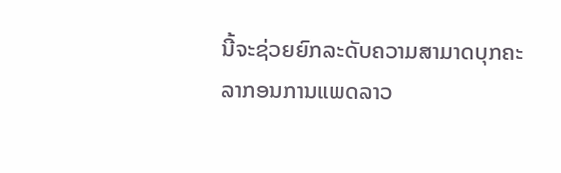ນີ້ຈະຊ່ວຍຍົກລະດັບຄວາມສາມາດບຸກຄະລາກອນການແພດລາວ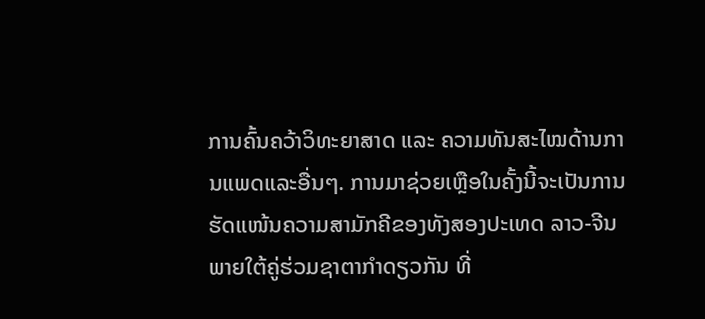ການຄົ້ນຄວ້າວິທະຍາສາດ ແລະ ຄວາມທັນສະໄໝດ້ານການແພດແລະອື່ນໆ. ການມາຊ່ວຍເຫຼືອໃນຄັ້ງນີ້ຈະເປັນການຮັດແໜ້ນຄວາມສາມັກຄີຂອງທັງສອງປະເທດ ລາວ-ຈີນ ພາຍໃຕ້ຄູ່ຮ່ວມຊາຕາກໍາດຽວກັນ ທີ່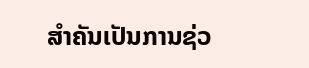ສໍາຄັນເປັນການຊ່ວ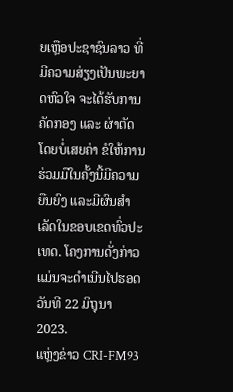ຍເຫຼືອປະຊາຊົນລາວ ທີ່ມີຄວາມສ່ຽງເປັນພະຍາດຫົວໃຈ ຈະໄດ້ຮັບການຄັດກອງ ແລະ ຜ່າຕັດໂດຍບໍ່ເສຍຄ່າ ຂໍໃຫ້ການຮ່ວມມືໃນຄັ້ງນີ້ມີຄວາມຍືນຍົງ ແລະມີຜົນສໍາເລັດໃນຂອບເຂດທົ່ວປະເທດ. ໂຄງການດັ່ງກ່າວແມ່ນຈະດໍາເນີນໄປຮອດວັນທີ 22 ມິຖຸນາ 2023.
ແຫຼ່ງຂ່າວ CRI-FM93